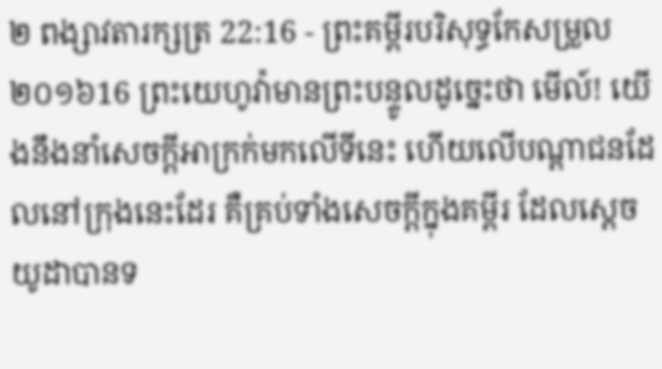២ ពង្សាវតារក្សត្រ 22:16 - ព្រះគម្ពីរបរិសុទ្ធកែសម្រួល ២០១៦16 ព្រះយេហូវ៉ាមានព្រះបន្ទូលដូច្នេះថា មើល៍! យើងនឹងនាំសេចក្ដីអាក្រក់មកលើទីនេះ ហើយលើបណ្ដាជនដែលនៅក្រុងនេះដែរ គឺគ្រប់ទាំងសេចក្ដីក្នុងគម្ពីរ ដែលស្តេចយូដាបានទ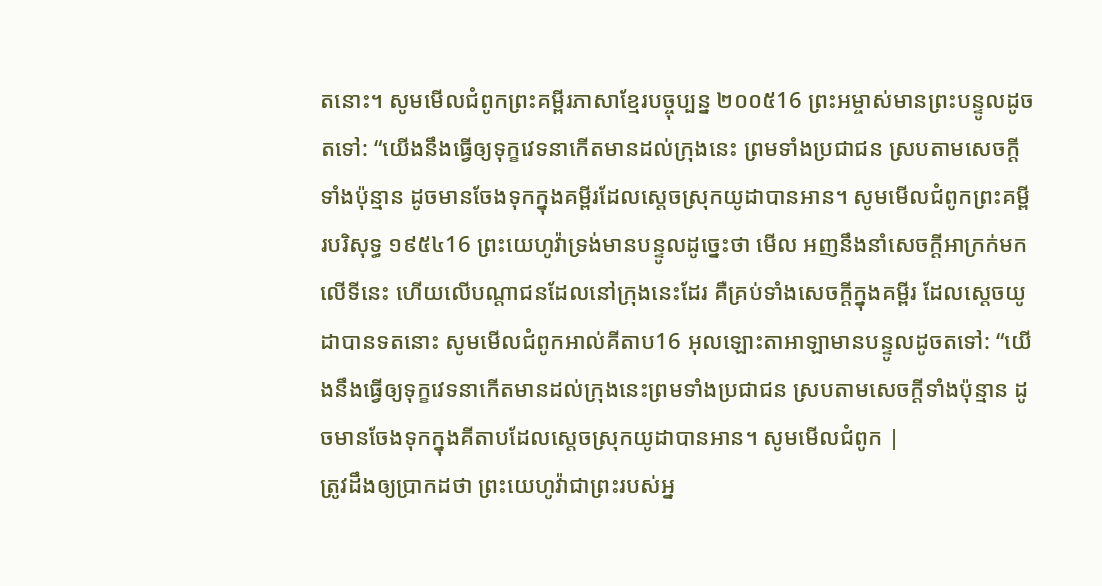តនោះ។ សូមមើលជំពូកព្រះគម្ពីរភាសាខ្មែរបច្ចុប្បន្ន ២០០៥16 ព្រះអម្ចាស់មានព្រះបន្ទូលដូចតទៅ: “យើងនឹងធ្វើឲ្យទុក្ខវេទនាកើតមានដល់ក្រុងនេះ ព្រមទាំងប្រជាជន ស្របតាមសេចក្ដីទាំងប៉ុន្មាន ដូចមានចែងទុកក្នុងគម្ពីរដែលស្ដេចស្រុកយូដាបានអាន។ សូមមើលជំពូកព្រះគម្ពីរបរិសុទ្ធ ១៩៥៤16 ព្រះយេហូវ៉ាទ្រង់មានបន្ទូលដូច្នេះថា មើល អញនឹងនាំសេចក្ដីអាក្រក់មកលើទីនេះ ហើយលើបណ្តាជនដែលនៅក្រុងនេះដែរ គឺគ្រប់ទាំងសេចក្ដីក្នុងគម្ពីរ ដែលស្តេចយូដាបានទតនោះ សូមមើលជំពូកអាល់គីតាប16 អុលឡោះតាអាឡាមានបន្ទូលដូចតទៅ: “យើងនឹងធ្វើឲ្យទុក្ខវេទនាកើតមានដល់ក្រុងនេះព្រមទាំងប្រជាជន ស្របតាមសេចក្តីទាំងប៉ុន្មាន ដូចមានចែងទុកក្នុងគីតាបដែលស្តេចស្រុកយូដាបានអាន។ សូមមើលជំពូក |
ត្រូវដឹងឲ្យប្រាកដថា ព្រះយេហូវ៉ាជាព្រះរបស់អ្ន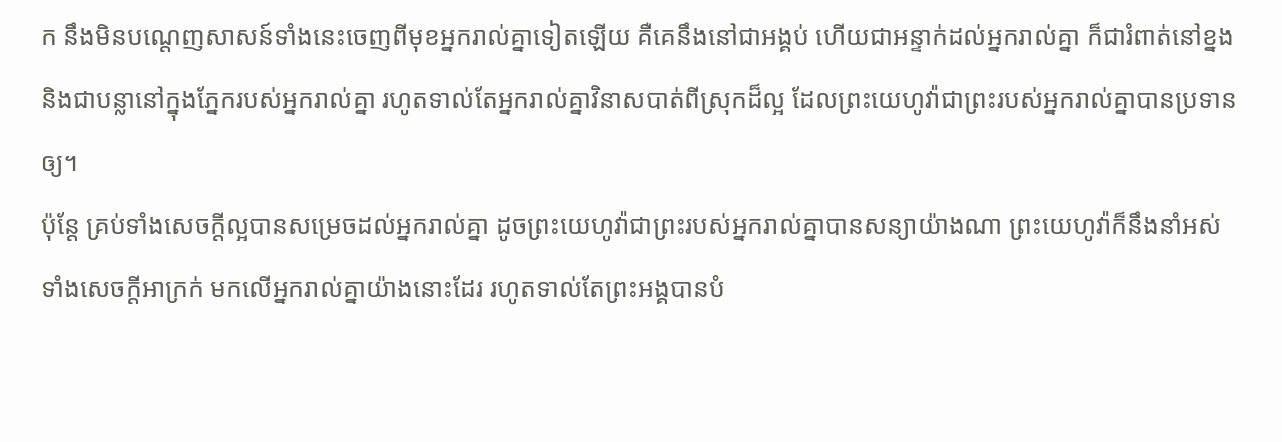ក នឹងមិនបណ្តេញសាសន៍ទាំងនេះចេញពីមុខអ្នករាល់គ្នាទៀតឡើយ គឺគេនឹងនៅជាអង្គប់ ហើយជាអន្ទាក់ដល់អ្នករាល់គ្នា ក៏ជារំពាត់នៅខ្នង និងជាបន្លានៅក្នុងភ្នែករបស់អ្នករាល់គ្នា រហូតទាល់តែអ្នករាល់គ្នាវិនាសបាត់ពីស្រុកដ៏ល្អ ដែលព្រះយេហូវ៉ាជាព្រះរបស់អ្នករាល់គ្នាបានប្រទានឲ្យ។
ប៉ុន្តែ គ្រប់ទាំងសេចក្ដីល្អបានសម្រេចដល់អ្នករាល់គ្នា ដូចព្រះយេហូវ៉ាជាព្រះរបស់អ្នករាល់គ្នាបានសន្យាយ៉ាងណា ព្រះយេហូវ៉ាក៏នឹងនាំអស់ទាំងសេចក្ដីអាក្រក់ មកលើអ្នករាល់គ្នាយ៉ាងនោះដែរ រហូតទាល់តែព្រះអង្គបានបំ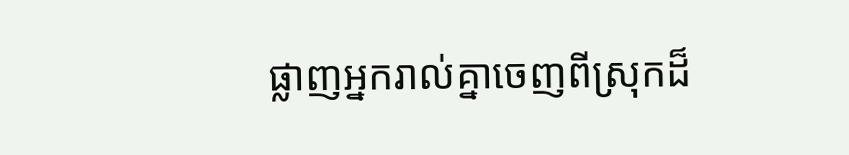ផ្លាញអ្នករាល់គ្នាចេញពីស្រុកដ៏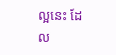ល្អនេះ ដែល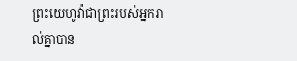ព្រះយេហូវ៉ាជាព្រះរបស់អ្នករាល់គ្នាបាន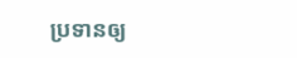ប្រទានឲ្យ